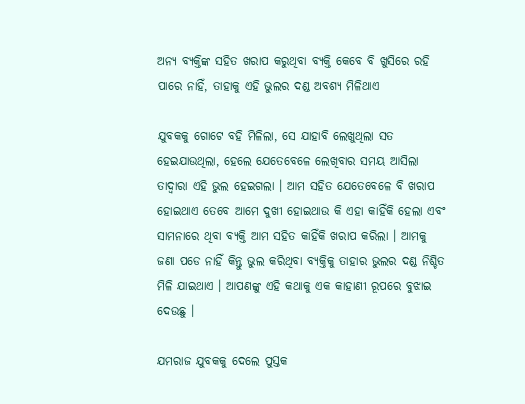ଅନ୍ୟ ବ୍ୟକ୍ତିଙ୍କ ସହିତ ଖରାପ କରୁଥିବା ବ୍ୟକ୍ତି କେବେ ବି ଖୁସିରେ ରହି ପାରେ ନାହିଁ, ତାହାକୁ ଏହି ଭୁଲର ଦଣ୍ଡ ଅବଶ୍ୟ ମିଳିଥାଏ

ଯୁବକକୁ ଗୋଟେ ବହି ମିଳିଲା, ସେ ଯାହାବି ଲେଖୁଥିଲା ସତ ହେଇଯାଉଥିଲା, ହେଲେ ଯେତେବେଳେ ଲେଖିବାର ସମୟ ଆସିଲା ତାଦ୍ୱାରା ଏହି ଭୁଲ ହେଇଗଲା । ଆମ ସହିତ ଯେତେବେଳେ ବି ଖରାପ ହୋଇଥାଏ ତେବେ ଆମେ ଦୁଖୀ ହୋଇଥାଉ କି ଏହା କାହିଁକି ହେଲା ଏବଂ ସାମନାରେ ଥିବା ବ୍ୟକ୍ତି ଆମ ସହିତ କାହିଁକି ଖରାପ କରିଲା । ଆମକୁ ଜଣା ପଡେ ନାହିଁ କିନ୍ତୁ ଭୁଲ କରିଥିବା ବ୍ୟକ୍ତିକୁ ତାହାର ଭୁଲର ଦଣ୍ଡ ନିଶ୍ଚିତ ମିଳି ଯାଇଥାଏ । ଆପଣଙ୍କୁ ଏହି କଥାକୁ ଏକ କାହାଣୀ ରୂପରେ ବୁଝାଇ ଦେଉଛୁ ।

ଯମରାଜ ଯୁବକକୁ ଦେଲେ ପୁସ୍ତକ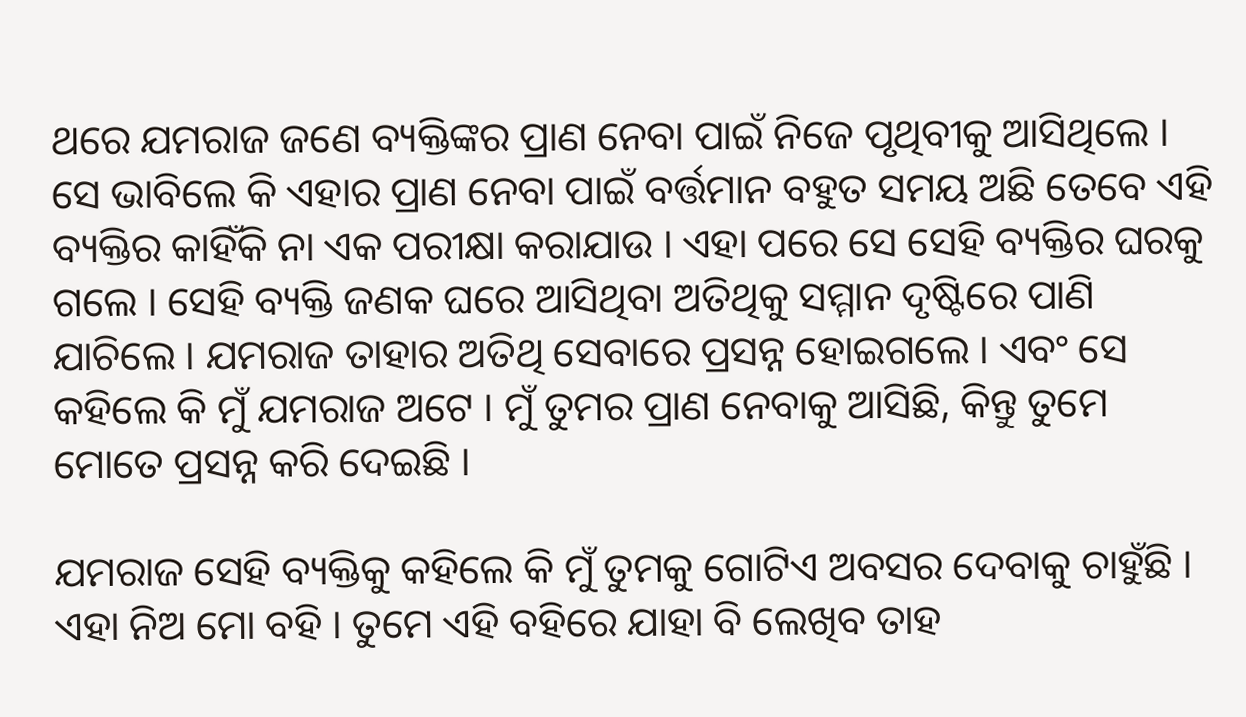ଥରେ ଯମରାଜ ଜଣେ ବ୍ୟକ୍ତିଙ୍କର ପ୍ରାଣ ନେବା ପାଇଁ ନିଜେ ପୃଥିବୀକୁ ଆସିଥିଲେ । ସେ ଭାବିଲେ କି ଏହାର ପ୍ରାଣ ନେବା ପାଇଁ ବର୍ତ୍ତମାନ ବହୁତ ସମୟ ଅଛି ତେବେ ଏହି ବ୍ୟକ୍ତିର କାହିଁକି ନା ଏକ ପରୀକ୍ଷା କରାଯାଉ । ଏହା ପରେ ସେ ସେହି ବ୍ୟକ୍ତିର ଘରକୁ ଗଲେ । ସେହି ବ୍ୟକ୍ତି ଜଣକ ଘରେ ଆସିଥିବା ଅତିଥିକୁ ସମ୍ମାନ ଦୃଷ୍ଟିରେ ପାଣି ଯାଚିଲେ । ଯମରାଜ ତାହାର ଅତିଥି ସେବାରେ ପ୍ରସନ୍ନ ହୋଇଗଲେ । ଏବଂ ସେ କହିଲେ କି ମୁଁ ଯମରାଜ ଅଟେ । ମୁଁ ତୁମର ପ୍ରାଣ ନେବାକୁ ଆସିଛି, କିନ୍ତୁ ତୁମେ ମୋତେ ପ୍ରସନ୍ନ କରି ଦେଇଛି ।

ଯମରାଜ ସେହି ବ୍ୟକ୍ତିକୁ କହିଲେ କି ମୁଁ ତୁମକୁ ଗୋଟିଏ ଅବସର ଦେବାକୁ ଚାହୁଁଛି । ଏହା ନିଅ ମୋ ବହି । ତୁମେ ଏହି ବହିରେ ଯାହା ବି ଲେଖିବ ତାହ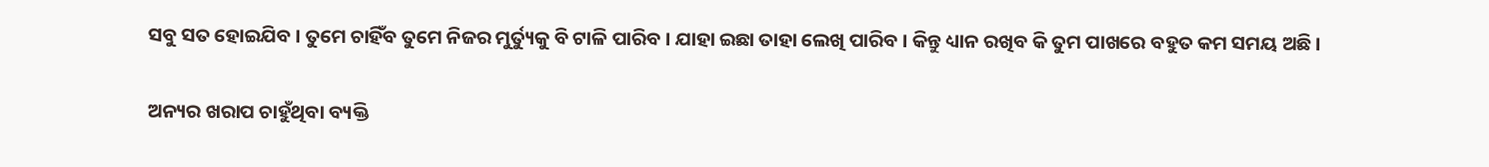ସବୁ ସତ ହୋଇଯିବ । ତୁମେ ଚାହିଁବ ତୁମେ ନିଜର ମୁର୍ତ୍ୟୁକୁ ବି ଟାଳି ପାରିବ । ଯାହା ଇଛା ତାହା ଲେଖି ପାରିବ । କିନ୍ତୁ ଧ୍ୟାନ ରଖିବ କି ତୁମ ପାଖରେ ବହୁତ କମ ସମୟ ଅଛି ।

ଅନ୍ୟର ଖରାପ ଚାହୁଁଥିବା ବ୍ୟକ୍ତି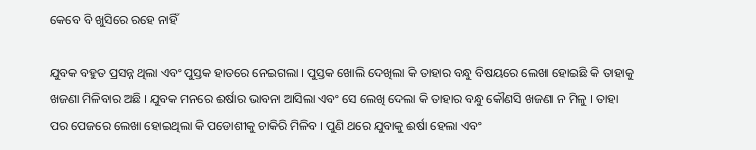କେବେ ବି ଖୁସିରେ ରହେ ନାହିଁ

ଯୁବକ ବହୁତ ପ୍ରସନ୍ନ ଥିଲା ଏବଂ ପୁସ୍ତକ ହାତରେ ନେଇଗଲା । ପୁସ୍ତକ ଖୋଲି ଦେଖିଲା କି ତାହାର ବନ୍ଧୁ ବିଷୟରେ ଲେଖା ହୋଇଛି କି ତାହାକୁ ଖଜଣା ମିଳିବାର ଅଛି । ଯୁବକ ମନରେ ଈର୍ଷାର ଭାବନା ଆସିଲା ଏବଂ ସେ ଲେଖି ଦେଲା କି ତାହାର ବନ୍ଧୁ କୌଣସି ଖଜଣା ନ ମିଳୁ । ତାହା ପର ପେଜରେ ଲେଖା ହୋଇଥିଲା କି ପଡୋଶୀକୁ ଚାକିରି ମିଳିବ । ପୁଣି ଥରେ ଯୁବାକୁ ଈର୍ଷା ହେଲା ଏବଂ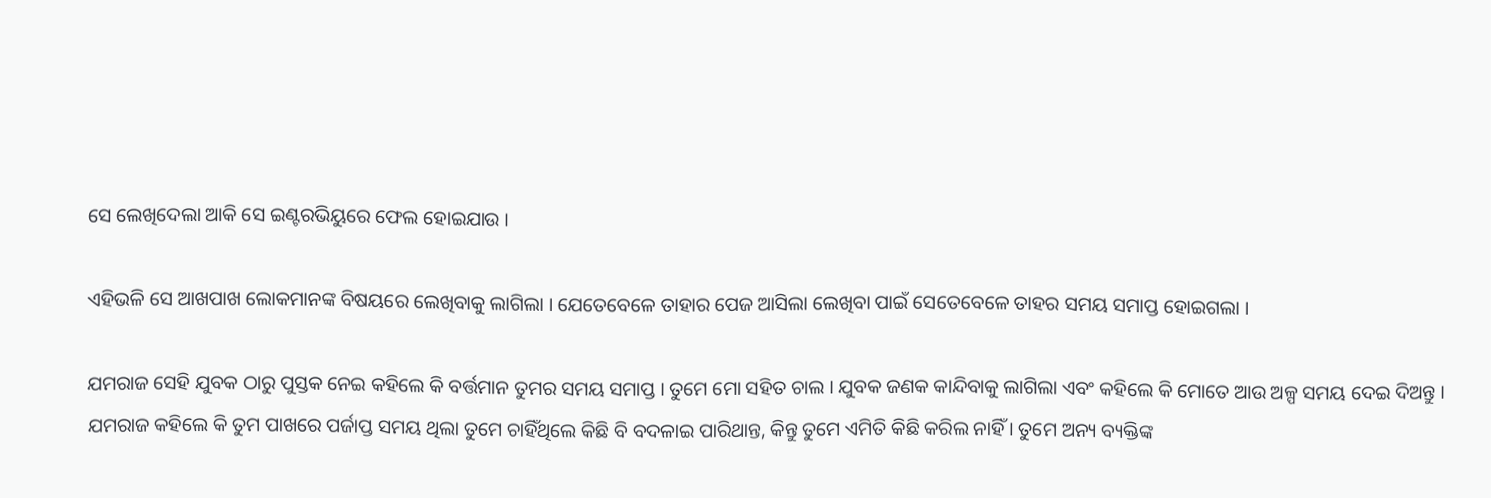ସେ ଲେଖିଦେଲା ଆକି ସେ ଇଣ୍ଟରଭିୟୁରେ ଫେଲ ହୋଇଯାଉ ।

ଏହିଭଳି ସେ ଆଖପାଖ ଲୋକମାନଙ୍କ ବିଷୟରେ ଲେଖିବାକୁ ଲାଗିଲା । ଯେତେବେଳେ ତାହାର ପେଜ ଆସିଲା ଲେଖିବା ପାଇଁ ସେତେବେଳେ ତାହର ସମୟ ସମାପ୍ତ ହୋଇଗଲା ।

ଯମରାଜ ସେହି ଯୁବକ ଠାରୁ ପୁସ୍ତକ ନେଇ କହିଲେ କି ବର୍ତ୍ତମାନ ତୁମର ସମୟ ସମାପ୍ତ । ତୁମେ ମୋ ସହିତ ଚାଲ । ଯୁବକ ଜଣକ କାନ୍ଦିବାକୁ ଲାଗିଲା ଏବଂ କହିଲେ କି ମୋତେ ଆଉ ଅଳ୍ପ ସମୟ ଦେଇ ଦିଅନ୍ତୁ । ଯମରାଜ କହିଲେ କି ତୁମ ପାଖରେ ପର୍ଜାପ୍ତ ସମୟ ଥିଲା ତୁମେ ଚାହିଁଥିଲେ କିଛି ବି ବଦଳାଇ ପାରିଥାନ୍ତ, କିନ୍ତୁ ତୁମେ ଏମିତି କିଛି କରିଲ ନାହିଁ । ତୁମେ ଅନ୍ୟ ବ୍ୟକ୍ତିଙ୍କ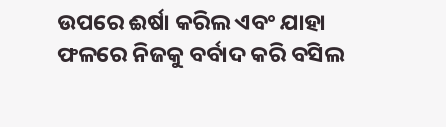ଉପରେ ଈର୍ଷା କରିଲ ଏବଂ ଯାହା ଫଳରେ ନିଜକୁ ବର୍ବାଦ କରି ବସିଲ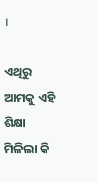।

ଏଥିରୁ ଆମକୁ ଏହି ଶିକ୍ଷା ମିଳିଲା କି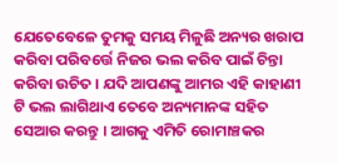ଯେତେବେଳେ ତୁମକୁ ସମୟ ମିଳୁଛି ଅନ୍ୟର ଖରାପ କରିବା ପରିବର୍ତ୍ତେ ନିଜର ଭଲ କରିବ ପାଇଁ ଚିନ୍ତା କରିବା ଉଚିତ । ଯଦି ଆପଣଙ୍କୁ ଆମର ଏହି କାହାଣୀ ଟି ଭଲ ଲାଗିଥାଏ ତେବେ ଅନ୍ୟମାନଙ୍କ ସହିତ ସେଆର କରନ୍ତୁ । ଆଗକୁ ଏମିତି ରୋମାଞ୍ଚକର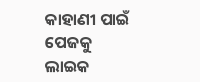କାହାଣୀ ପାଇଁ ପେଜକୁ ଲାଇକ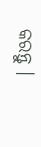କରନ୍ତୁ ।